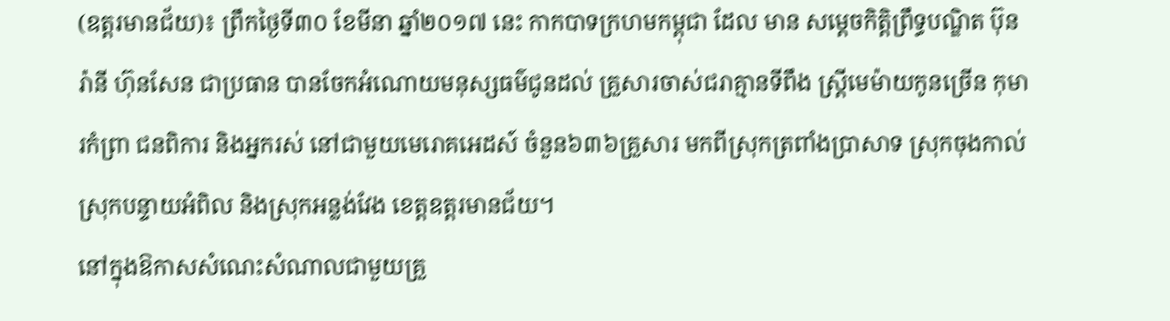(ឧត្តរមានជ័យ)៖ ព្រឹកថ្ងៃទី៣០ ខែមីនា ឆ្នាំ២០១៧ នេះ កាកបាទក្រហមកម្ពុជា ដែល មាន សម្ដេចកិត្តិព្រឹទ្ធបណ្ឌិត ប៊ុន រ៉ានី ហ៊ុនសែន ជាប្រធាន បានចែកអំណោយមនុស្សធម៌ជូនដល់ គ្រួសារចាស់ជរាគ្មានទីពឹង ស្ត្រីមេម៉ាយកូនច្រើន កុមារកំព្រា ជនពិការ និងអ្នករស់ នៅជាមួយមេរោគអេដស៍ ចំនួន៦៣៦គ្រួសារ មកពីស្រុកត្រពាំងប្រាសាទ ស្រុកចុងកាល់ ស្រុកបន្ទាយអំពិល និងស្រុកអន្លង់វែង ខេត្តឧត្តរមានជ័យ។
នៅក្នុងឱកាសសំណេះសំណាលជាមួយគ្រួ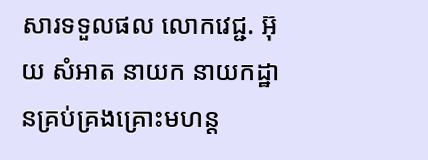សារទទួលផល លោកវេជ្ជ. អ៊ុយ សំអាត នាយក នាយកដ្ឋានគ្រប់គ្រងគ្រោះមហន្ត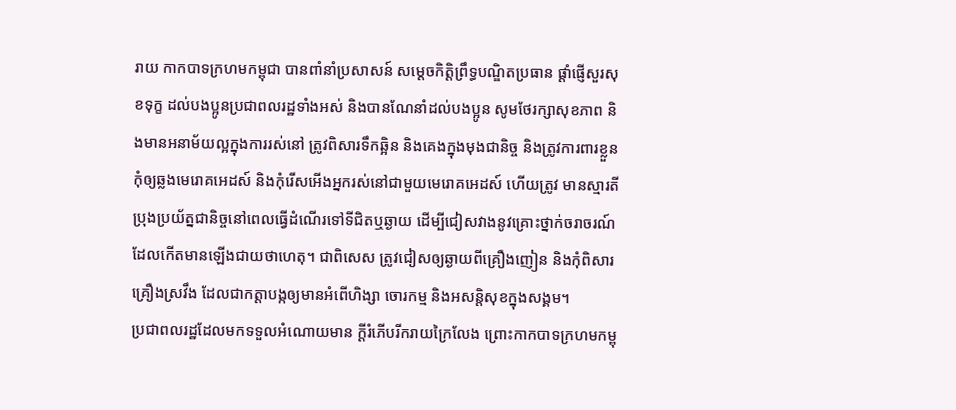រាយ កាកបាទក្រហមកម្ពុជា បានពាំនាំប្រសាសន៍ សម្ដេចកិត្តិព្រឹទ្ធបណ្ឌិតប្រធាន ផ្ដាំផ្ញើសួរសុខទុក្ខ ដល់បងប្អូនប្រជាពលរដ្ឋទាំងអស់ និងបានណែនាំដល់បងប្អូន សូមថែរក្សាសុខភាព និងមានអនាម័យល្អក្នុងការរស់នៅ ត្រូវពិសារទឹកឆ្អិន និងគេងក្នុងមុងជានិច្ច និងត្រូវការពារខ្លួនកុំឲ្យឆ្លងមេរោគអេដស៍ និងកុំរើសអើងអ្នករស់នៅជាមួយមេរោគអេដស៍ ហើយត្រូវ មានស្មារតីប្រុងប្រយ័ត្នជានិច្ចនៅពេលធ្វើដំណើរទៅទីជិតឬឆ្ងាយ ដើម្បីជៀសវាងនូវគ្រោះថ្នាក់ចរាចរណ៍ដែលកើតមានឡើងជាយថាហេតុ។ ជាពិសេស ត្រូវជៀសឲ្យឆ្ងាយពីគ្រឿងញៀន និងកុំពិសារគ្រឿងស្រវឹង ដែលជាកត្តាបង្កឲ្យមានអំពើហិង្សា ចោរកម្ម និងអសន្តិសុខក្នុងសង្គម។
ប្រជាពលរដ្ឋដែលមកទទួលអំណោយមាន ក្ដីរំភើបរីករាយក្រៃលែង ព្រោះកាកបាទក្រហមកម្ពុ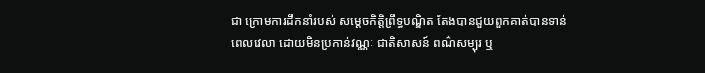ជា ក្រោមការដឹកនាំរបស់ សម្ដេចកិត្តិព្រឹទ្ធបណ្ឌិត តែងបានជួយពួកគាត់បានទាន់ពេលវេលា ដោយមិនប្រកាន់វណ្ណៈ ជាតិសាសន៍ ពណ៌សម្បុរ ឬ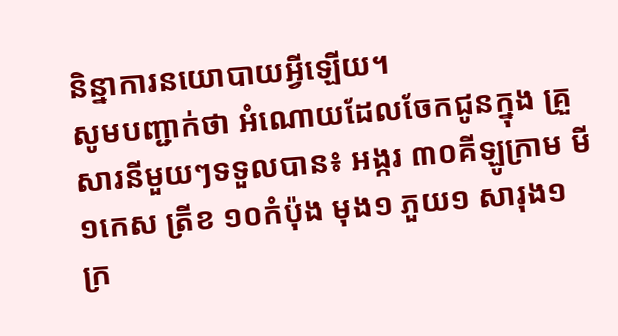និន្នាការនយោបាយអ្វីឡើយ។
សូមបញ្ជាក់ថា អំណោយដែលចែកជូនក្នុង គ្រួសារនីមួយៗទទួលបាន៖ អង្ករ ៣០គីឡូក្រាម មី ១កេស ត្រីខ ១០កំប៉ុង មុង១ ភួយ១ សារុង១ ក្រ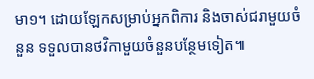មា១។ ដោយឡែកសម្រាប់អ្នកពិការ និងចាស់ជរាមួយចំនួន ទទួលបានថវិកាមួយចំនួនបន្ថែមទៀត៕